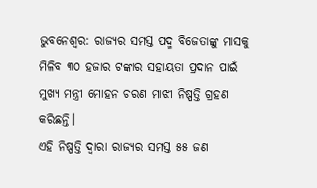ଭୁବନେଶ୍ୱର: ରାଜ୍ୟର ସମସ୍ତ ପଦ୍ମ ବିଜେତାଙ୍କୁ ମାସକୁ ମିଳିବ ୩୦ ହଜାର ଟଙ୍କାର ସହାୟତା ପ୍ରଦାନ ପାଇଁ ମୁଖ୍ୟ ମନ୍ତ୍ରୀ ମୋହନ ଚରଣ ମାଝୀ ନିଷ୍ପତ୍ତି ଗ୍ରହଣ କରିଛନ୍ତି।
ଏହି ନିଷ୍ପତ୍ତି ଦ୍ବାରା ରାଜ୍ୟର ସମସ୍ତ ୫୫ ଜଣ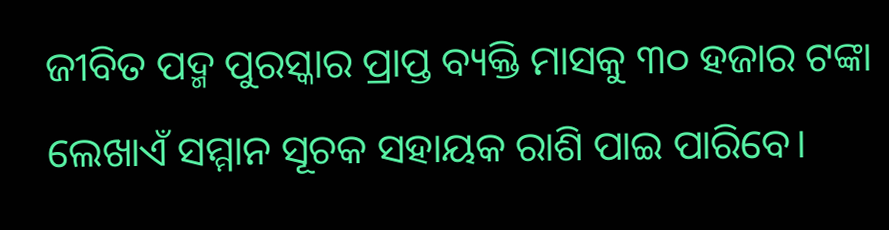ଜୀବିତ ପଦ୍ମ ପୁରସ୍କାର ପ୍ରାପ୍ତ ବ୍ୟକ୍ତି ମାସକୁ ୩୦ ହଜାର ଟଙ୍କା ଲେଖାଏଁ ସମ୍ମାନ ସୂଚକ ସହାୟକ ରାଶି ପାଇ ପାରିବେ।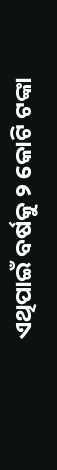ଏଥିପାଇଁ ବର୍ଷକୁ ୨ କୋଟି ଟଙ୍କା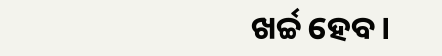ଖର୍ଚ୍ଚ ହେବ।